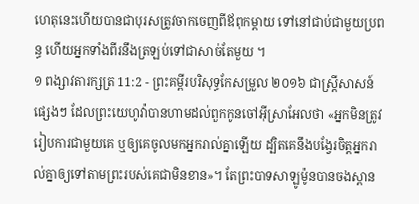ហេតុនេះហើយបានជាបុរសត្រូវចាកចេញពីឪពុកម្តាយ ទៅនៅជាប់ជាមួយប្រពន្ធ ហើយអ្នកទាំងពីរនឹងត្រឡប់ទៅជាសាច់តែមួយ ។
១ ពង្សាវតារក្សត្រ 11:2 - ព្រះគម្ពីរបរិសុទ្ធកែសម្រួល ២០១៦ ជាស្ត្រីសាសន៍ផ្សេងៗ ដែលព្រះយេហូវ៉ាបានហាមដល់ពួកកូនចៅអ៊ីស្រាអែលថា «អ្នកមិនត្រូវរៀបការជាមួយគេ ឬឲ្យគេចូលមកអ្នករាល់គ្នាឡើយ ដ្បិតគេនឹងបង្វែរចិត្តអ្នករាល់គ្នាឲ្យទៅតាមព្រះរបស់គេជាមិនខាន»។ តែព្រះបាទសាឡូម៉ូនបានចងស្ពាន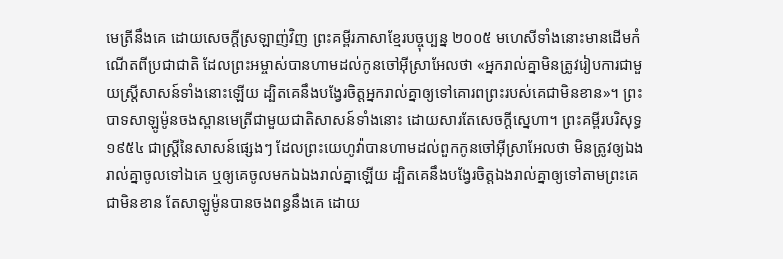មេត្រីនឹងគេ ដោយសេចក្ដីស្រឡាញ់វិញ ព្រះគម្ពីរភាសាខ្មែរបច្ចុប្បន្ន ២០០៥ មហេសីទាំងនោះមានដើមកំណើតពីប្រជាជាតិ ដែលព្រះអម្ចាស់បានហាមដល់កូនចៅអ៊ីស្រាអែលថា «អ្នករាល់គ្នាមិនត្រូវរៀបការជាមួយស្ត្រីសាសន៍ទាំងនោះឡើយ ដ្បិតគេនឹងបង្វែរចិត្តអ្នករាល់គ្នាឲ្យទៅគោរពព្រះរបស់គេជាមិនខាន»។ ព្រះបាទសាឡូម៉ូនចងស្ពានមេត្រីជាមួយជាតិសាសន៍ទាំងនោះ ដោយសារតែសេចក្ដីស្នេហា។ ព្រះគម្ពីរបរិសុទ្ធ ១៩៥៤ ជាស្ត្រីនៃសាសន៍ផ្សេងៗ ដែលព្រះយេហូវ៉ាបានហាមដល់ពួកកូនចៅអ៊ីស្រាអែលថា មិនត្រូវឲ្យឯងរាល់គ្នាចូលទៅឯគេ ឬឲ្យគេចូលមកឯឯងរាល់គ្នាឡើយ ដ្បិតគេនឹងបង្វែរចិត្តឯងរាល់គ្នាឲ្យទៅតាមព្រះគេជាមិនខាន តែសាឡូម៉ូនបានចងពន្ធនឹងគេ ដោយ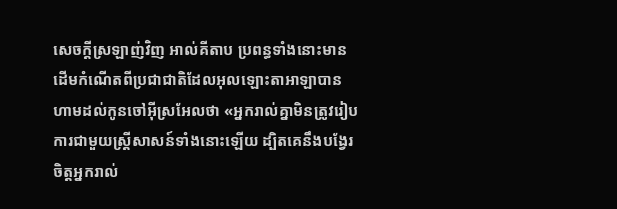សេចក្ដីស្រឡាញ់វិញ អាល់គីតាប ប្រពន្ធទាំងនោះមានដើមកំណើតពីប្រជាជាតិដែលអុលឡោះតាអាឡាបានហាមដល់កូនចៅអ៊ីស្រអែលថា «អ្នករាល់គ្នាមិនត្រូវរៀបការជាមួយស្ត្រីសាសន៍ទាំងនោះឡើយ ដ្បិតគេនឹងបង្វែរចិត្តអ្នករាល់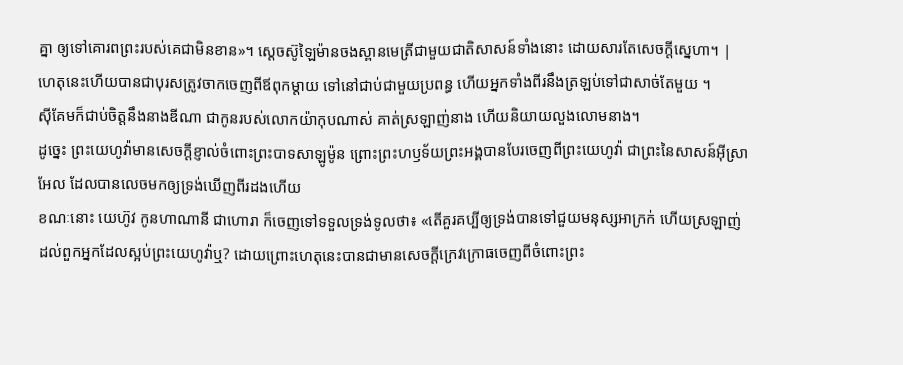គ្នា ឲ្យទៅគោរពព្រះរបស់គេជាមិនខាន»។ ស្តេចស៊ូឡៃម៉ានចងស្ពានមេត្រីជាមួយជាតិសាសន៍ទាំងនោះ ដោយសារតែសេចក្តីស្នេហា។ |
ហេតុនេះហើយបានជាបុរសត្រូវចាកចេញពីឪពុកម្តាយ ទៅនៅជាប់ជាមួយប្រពន្ធ ហើយអ្នកទាំងពីរនឹងត្រឡប់ទៅជាសាច់តែមួយ ។
ស៊ីគែមក៏ជាប់ចិត្តនឹងនាងឌីណា ជាកូនរបស់លោកយ៉ាកុបណាស់ គាត់ស្រឡាញ់នាង ហើយនិយាយលួងលោមនាង។
ដូច្នេះ ព្រះយេហូវ៉ាមានសេចក្ដីខ្ញាល់ចំពោះព្រះបាទសាឡូម៉ូន ព្រោះព្រះហឫទ័យព្រះអង្គបានបែរចេញពីព្រះយេហូវ៉ា ជាព្រះនៃសាសន៍អ៊ីស្រាអែល ដែលបានលេចមកឲ្យទ្រង់ឃើញពីរដងហើយ
ខណៈនោះ យេហ៊ូវ កូនហាណានី ជាហោរា ក៏ចេញទៅទទួលទ្រង់ទូលថា៖ «តើគួរគប្បីឲ្យទ្រង់បានទៅជួយមនុស្សអាក្រក់ ហើយស្រឡាញ់ដល់ពួកអ្នកដែលស្អប់ព្រះយេហូវ៉ាឬ? ដោយព្រោះហេតុនេះបានជាមានសេចក្ដីក្រេវក្រោធចេញពីចំពោះព្រះ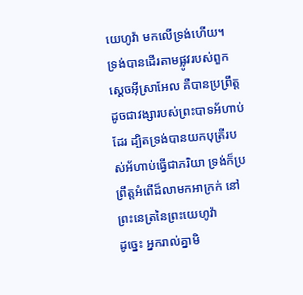យេហូវ៉ា មកលើទ្រង់ហើយ។
ទ្រង់បានដើរតាមផ្លូវរបស់ពួកស្តេចអ៊ីស្រាអែល គឺបានប្រព្រឹត្តដូចជាវង្សារបស់ព្រះបាទអ័ហាប់ដែរ ដ្បិតទ្រង់បានយកបុត្រីរបស់អ័ហាប់ធ្វើជាភរិយា ទ្រង់ក៏ប្រព្រឹត្តអំពើដ៏លាមកអាក្រក់ នៅព្រះនេត្រនៃព្រះយេហូវ៉ា
ដូច្នេះ អ្នករាល់គ្នាមិ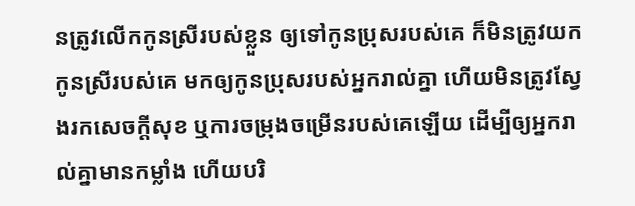នត្រូវលើកកូនស្រីរបស់ខ្លួន ឲ្យទៅកូនប្រុសរបស់គេ ក៏មិនត្រូវយកកូនស្រីរបស់គេ មកឲ្យកូនប្រុសរបស់អ្នករាល់គ្នា ហើយមិនត្រូវស្វែងរកសេចក្ដីសុខ ឬការចម្រុងចម្រើនរបស់គេឡើយ ដើម្បីឲ្យអ្នករាល់គ្នាមានកម្លាំង ហើយបរិ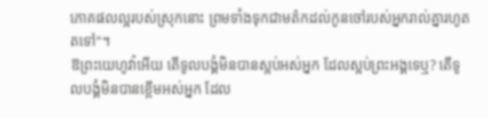ភោគផលល្អរបស់ស្រុកនោះ ព្រមទាំងទុកជាមត៌កដល់កូនចៅរបស់អ្នករាល់គ្នារហូតតទៅ"។
ឱព្រះយេហូវ៉ាអើយ តើទូលបង្គំមិនបានស្អប់អស់អ្នក ដែលស្អប់ព្រះអង្គទេឬ? តើទូលបង្គំមិនបានខ្ពើមអស់អ្នក ដែល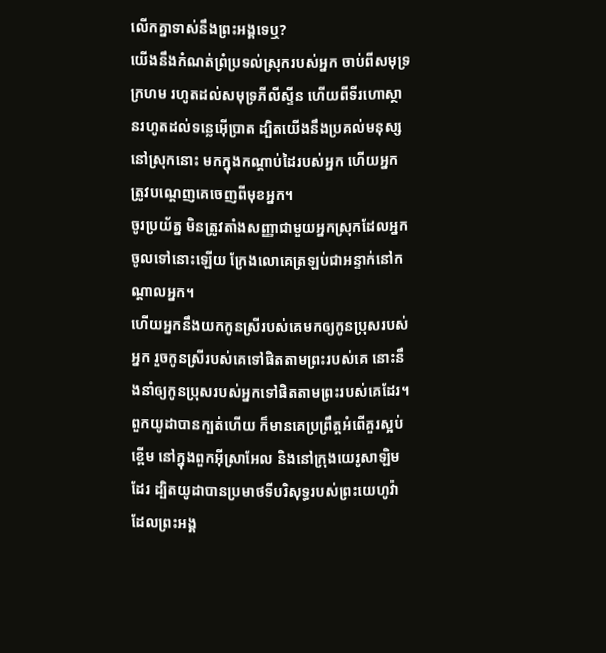លើកគ្នាទាស់នឹងព្រះអង្គទេឬ?
យើងនឹងកំណត់ព្រំប្រទល់ស្រុករបស់អ្នក ចាប់ពីសមុទ្រក្រហម រហូតដល់សមុទ្រភីលីស្ទីន ហើយពីទីរហោស្ថានរហូតដល់ទន្លេអ៊ើប្រាត ដ្បិតយើងនឹងប្រគល់មនុស្សនៅស្រុកនោះ មកក្នុងកណ្ដាប់ដៃរបស់អ្នក ហើយអ្នកត្រូវបណ្តេញគេចេញពីមុខអ្នក។
ចូរប្រយ័ត្ន មិនត្រូវតាំងសញ្ញាជាមួយអ្នកស្រុកដែលអ្នកចូលទៅនោះឡើយ ក្រែងលោគេត្រឡប់ជាអន្ទាក់នៅកណ្ដាលអ្នក។
ហើយអ្នកនឹងយកកូនស្រីរបស់គេមកឲ្យកូនប្រុសរបស់អ្នក រួចកូនស្រីរបស់គេទៅផិតតាមព្រះរបស់គេ នោះនឹងនាំឲ្យកូនប្រុសរបស់អ្នកទៅផិតតាមព្រះរបស់គេដែរ។
ពួកយូដាបានក្បត់ហើយ ក៏មានគេប្រព្រឹត្តអំពើគួរស្អប់ខ្ពើម នៅក្នុងពួកអ៊ីស្រាអែល និងនៅក្រុងយេរូសាឡិមដែរ ដ្បិតយូដាបានប្រមាថទីបរិសុទ្ធរបស់ព្រះយេហូវ៉ា ដែលព្រះអង្គ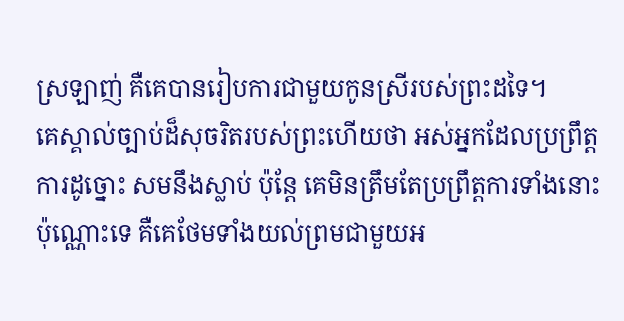ស្រឡាញ់ គឺគេបានរៀបការជាមួយកូនស្រីរបស់ព្រះដទៃ។
គេស្គាល់ច្បាប់ដ៏សុចរិតរបស់ព្រះហើយថា អស់អ្នកដែលប្រព្រឹត្តការដូច្នោះ សមនឹងស្លាប់ ប៉ុន្តែ គេមិនត្រឹមតែប្រព្រឹត្តការទាំងនោះប៉ុណ្ណោះទេ គឺគេថែមទាំងយល់ព្រមជាមួយអ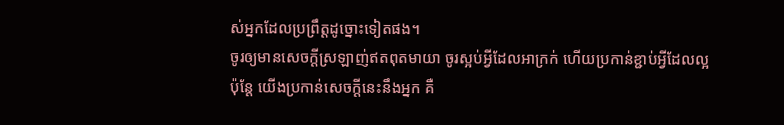ស់អ្នកដែលប្រព្រឹត្តដូច្នោះទៀតផង។
ចូរឲ្យមានសេចក្តីស្រឡាញ់ឥតពុតមាយា ចូរស្អប់អ្វីដែលអាក្រក់ ហើយប្រកាន់ខ្ជាប់អ្វីដែលល្អ
ប៉ុន្តែ យើងប្រកាន់សេចក្ដីនេះនឹងអ្នក គឺ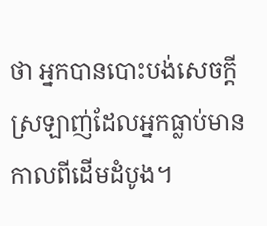ថា អ្នកបានបោះបង់សេចក្តីស្រឡាញ់ដែលអ្នកធ្លាប់មានកាលពីដើមដំបូង។